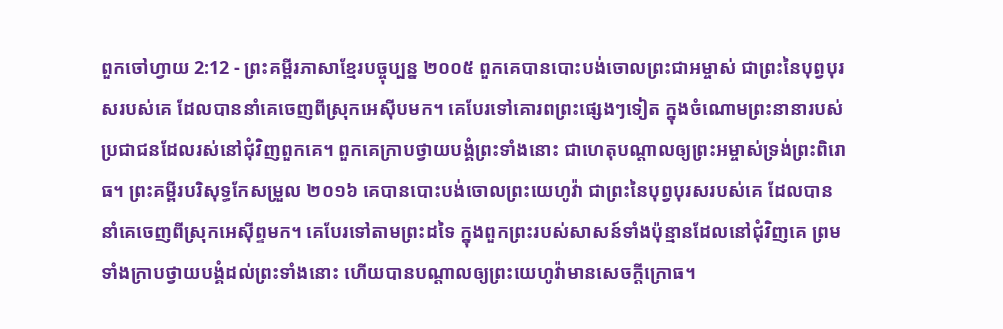ពួកចៅហ្វាយ 2:12 - ព្រះគម្ពីរភាសាខ្មែរបច្ចុប្បន្ន ២០០៥ ពួកគេបានបោះបង់ចោលព្រះជាអម្ចាស់ ជាព្រះនៃបុព្វបុរសរបស់គេ ដែលបាននាំគេចេញពីស្រុកអេស៊ីបមក។ គេបែរទៅគោរពព្រះផ្សេងៗទៀត ក្នុងចំណោមព្រះនានារបស់ប្រជាជនដែលរស់នៅជុំវិញពួកគេ។ ពួកគេក្រាបថ្វាយបង្គំព្រះទាំងនោះ ជាហេតុបណ្ដាលឲ្យព្រះអម្ចាស់ទ្រង់ព្រះពិរោធ។ ព្រះគម្ពីរបរិសុទ្ធកែសម្រួល ២០១៦ គេបានបោះបង់ចោលព្រះយេហូវ៉ា ជាព្រះនៃបុព្វបុរសរបស់គេ ដែលបាននាំគេចេញពីស្រុកអេស៊ីព្ទមក។ គេបែរទៅតាមព្រះដទៃ ក្នុងពួកព្រះរបស់សាសន៍ទាំងប៉ុន្មានដែលនៅជុំវិញគេ ព្រមទាំងក្រាបថ្វាយបង្គំដល់ព្រះទាំងនោះ ហើយបានបណ្ដាលឲ្យព្រះយេហូវ៉ាមានសេចក្ដីក្រោធ។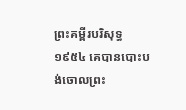ព្រះគម្ពីរបរិសុទ្ធ ១៩៥៤ គេបានបោះបង់ចោលព្រះ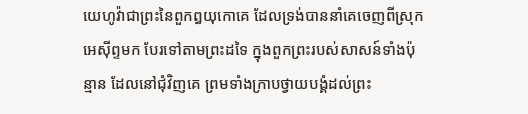យេហូវ៉ាជាព្រះនៃពួកឰយុកោគេ ដែលទ្រង់បាននាំគេចេញពីស្រុកអេស៊ីព្ទមក បែរទៅតាមព្រះដទៃ ក្នុងពួកព្រះរបស់សាសន៍ទាំងប៉ុន្មាន ដែលនៅជុំវិញគេ ព្រមទាំងក្រាបថ្វាយបង្គំដល់ព្រះ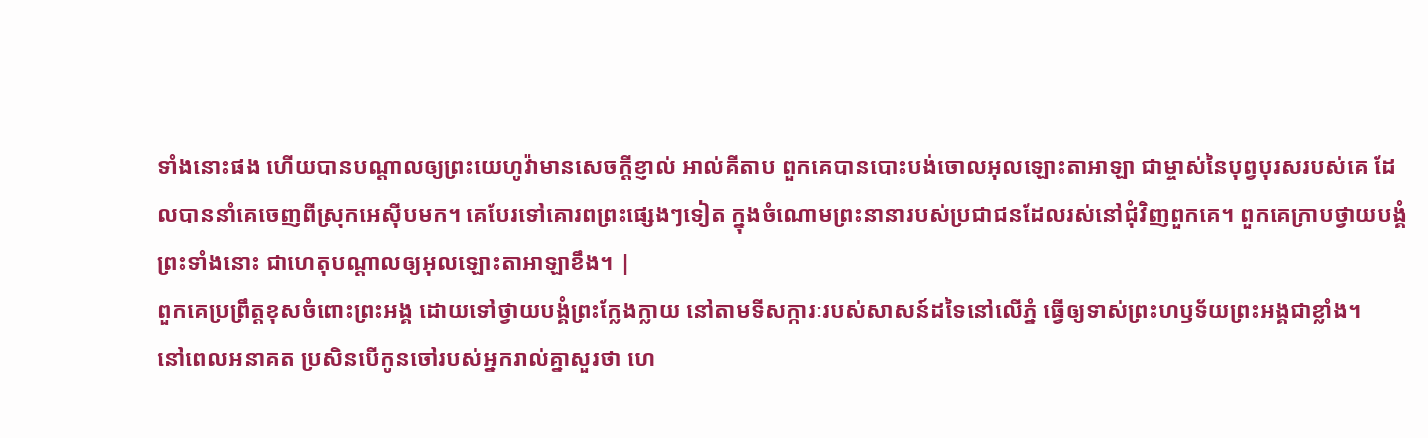ទាំងនោះផង ហើយបានបណ្តាលឲ្យព្រះយេហូវ៉ាមានសេចក្ដីខ្ញាល់ អាល់គីតាប ពួកគេបានបោះបង់ចោលអុលឡោះតាអាឡា ជាម្ចាស់នៃបុព្វបុរសរបស់គេ ដែលបាននាំគេចេញពីស្រុកអេស៊ីបមក។ គេបែរទៅគោរពព្រះផ្សេងៗទៀត ក្នុងចំណោមព្រះនានារបស់ប្រជាជនដែលរស់នៅជុំវិញពួកគេ។ ពួកគេក្រាបថ្វាយបង្គំព្រះទាំងនោះ ជាហេតុបណ្តាលឲ្យអុលឡោះតាអាឡាខឹង។ |
ពួកគេប្រព្រឹត្តខុសចំពោះព្រះអង្គ ដោយទៅថ្វាយបង្គំព្រះក្លែងក្លាយ នៅតាមទីសក្ការៈរបស់សាសន៍ដទៃនៅលើភ្នំ ធ្វើឲ្យទាស់ព្រះហឫទ័យព្រះអង្គជាខ្លាំង។
នៅពេលអនាគត ប្រសិនបើកូនចៅរបស់អ្នករាល់គ្នាសួរថា ហេ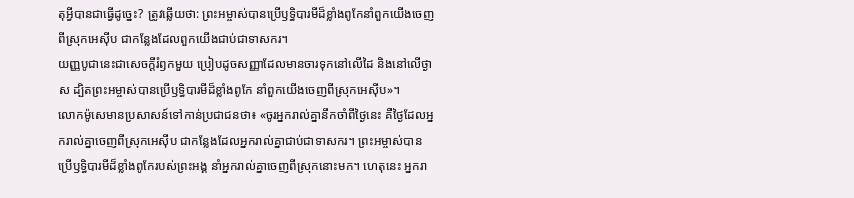តុអ្វីបានជាធ្វើដូច្នេះ? ត្រូវឆ្លើយថា: ព្រះអម្ចាស់បានប្រើឫទ្ធិបារមីដ៏ខ្លាំងពូកែនាំពួកយើងចេញពីស្រុកអេស៊ីប ជាកន្លែងដែលពួកយើងជាប់ជាទាសករ។
យញ្ញបូជានេះជាសេចក្ដីរំឭកមួយ ប្រៀបដូចសញ្ញាដែលមានចារទុកនៅលើដៃ និងនៅលើថ្ងាស ដ្បិតព្រះអម្ចាស់បានប្រើឫទ្ធិបារមីដ៏ខ្លាំងពូកែ នាំពួកយើងចេញពីស្រុកអេស៊ីប»។
លោកម៉ូសេមានប្រសាសន៍ទៅកាន់ប្រជាជនថា៖ «ចូរអ្នករាល់គ្នានឹកចាំពីថ្ងៃនេះ គឺថ្ងៃដែលអ្នករាល់គ្នាចេញពីស្រុកអេស៊ីប ជាកន្លែងដែលអ្នករាល់គ្នាជាប់ជាទាសករ។ ព្រះអម្ចាស់បានប្រើឫទ្ធិបារមីដ៏ខ្លាំងពូកែរបស់ព្រះអង្គ នាំអ្នករាល់គ្នាចេញពីស្រុកនោះមក។ ហេតុនេះ អ្នករា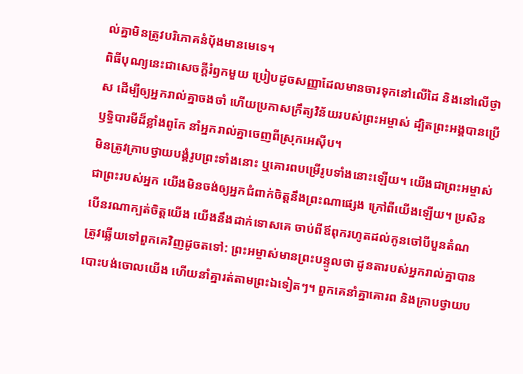ល់គ្នាមិនត្រូវបរិភោគនំប៉័ងមានមេទេ។
ពិធីបុណ្យនេះជាសេចក្ដីរំឭកមួយ ប្រៀបដូចសញ្ញាដែលមានចារទុកនៅលើដៃ និងនៅលើថ្ងាស ដើម្បីឲ្យអ្នករាល់គ្នាចងចាំ ហើយប្រកាសក្រឹត្យវិន័យរបស់ព្រះអម្ចាស់ ដ្បិតព្រះអង្គបានប្រើឫទ្ធិបារមីដ៏ខ្លាំងពូកែ នាំអ្នករាល់គ្នាចេញពីស្រុកអេស៊ីប។
មិនត្រូវក្រាបថ្វាយបង្គំរូបព្រះទាំងនោះ ឬគោរពបម្រើរូបទាំងនោះឡើយ។ យើងជាព្រះអម្ចាស់ ជាព្រះរបស់អ្នក យើងមិនចង់ឲ្យអ្នកជំពាក់ចិត្តនឹងព្រះណាផ្សេង ក្រៅពីយើងឡើយ។ ប្រសិនបើនរណាក្បត់ចិត្តយើង យើងនឹងដាក់ទោសគេ ចាប់ពីឪពុករហូតដល់កូនចៅបីបួនតំណ
ត្រូវឆ្លើយទៅពួកគេវិញដូចតទៅ: ព្រះអម្ចាស់មានព្រះបន្ទូលថា ដូនតារបស់អ្នករាល់គ្នាបានបោះបង់ចោលយើង ហើយនាំគ្នារត់តាមព្រះឯទៀតៗ។ ពួកគេនាំគ្នាគោរព និងក្រាបថ្វាយប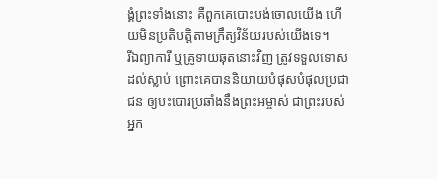ង្គំព្រះទាំងនោះ គឺពួកគេបោះបង់ចោលយើង ហើយមិនប្រតិបត្តិតាមក្រឹត្យវិន័យរបស់យើងទេ។
រីឯព្យាការី ឬគ្រូទាយឆុតនោះវិញ ត្រូវទទួលទោសដល់ស្លាប់ ព្រោះគេបាននិយាយបំផុសបំផុលប្រជាជន ឲ្យបះបោរប្រឆាំងនឹងព្រះអម្ចាស់ ជាព្រះរបស់អ្នក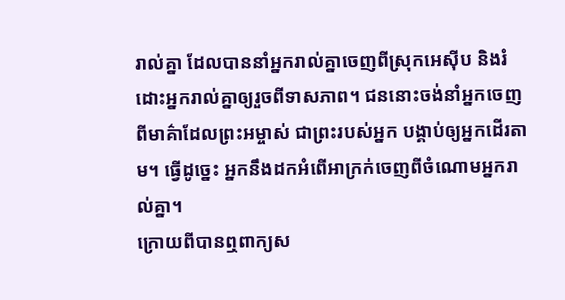រាល់គ្នា ដែលបាននាំអ្នករាល់គ្នាចេញពីស្រុកអេស៊ីប និងរំដោះអ្នករាល់គ្នាឲ្យរួចពីទាសភាព។ ជននោះចង់នាំអ្នកចេញពីមាគ៌ាដែលព្រះអម្ចាស់ ជាព្រះរបស់អ្នក បង្គាប់ឲ្យអ្នកដើរតាម។ ធ្វើដូច្នេះ អ្នកនឹងដកអំពើអាក្រក់ចេញពីចំណោមអ្នករាល់គ្នា។
ក្រោយពីបានឮពាក្យស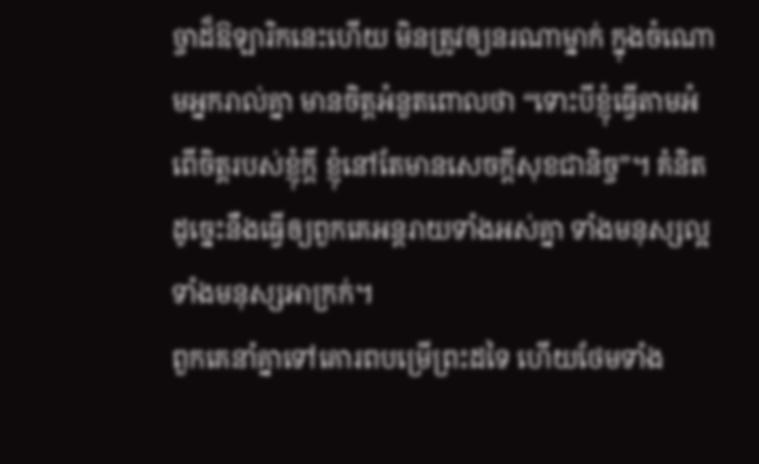ច្ចាដ៏ឱឡារិកនេះហើយ មិនត្រូវឲ្យនរណាម្នាក់ ក្នុងចំណោមអ្នករាល់គ្នា មានចិត្តអំនួតពោលថា “ទោះបីខ្ញុំធ្វើតាមអំពើចិត្តរបស់ខ្ញុំក្ដី ខ្ញុំនៅតែមានសេចក្ដីសុខជានិច្ច”។ គំនិតដូច្នេះនឹងធ្វើឲ្យពួកគេអន្តរាយទាំងអស់គ្នា ទាំងមនុស្សល្អ ទាំងមនុស្សអាក្រក់។
ពួកគេនាំគ្នាទៅគោរពបម្រើព្រះដទៃ ហើយថែមទាំង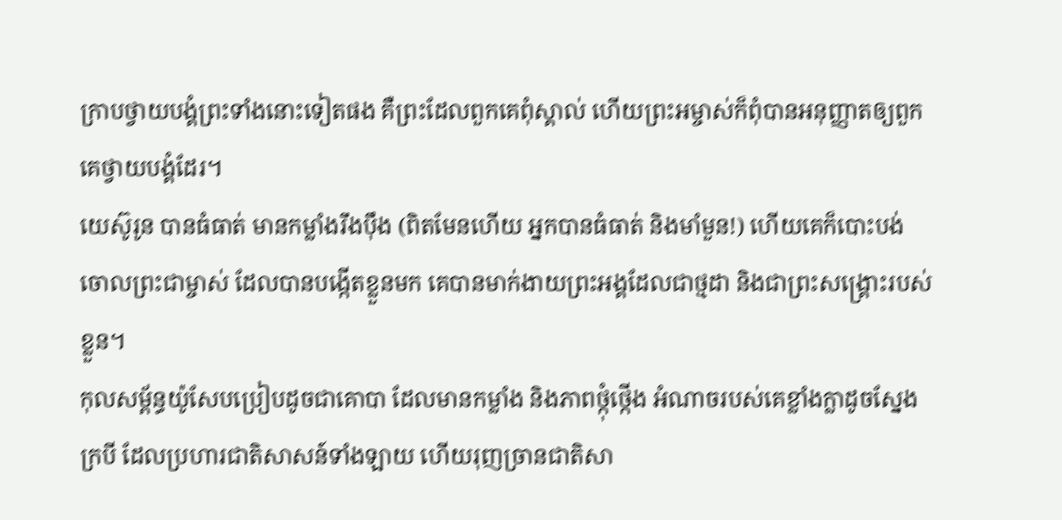ក្រាបថ្វាយបង្គំព្រះទាំងនោះទៀតផង គឺព្រះដែលពួកគេពុំស្គាល់ ហើយព្រះអម្ចាស់ក៏ពុំបានអនុញ្ញាតឲ្យពួកគេថ្វាយបង្គំដែរ។
យេស៊ូរូន បានធំធាត់ មានកម្លាំងរឹងប៉ឹង (ពិតមែនហើយ អ្នកបានធំធាត់ និងមាំមួន!) ហើយគេក៏បោះបង់ចោលព្រះជាម្ចាស់ ដែលបានបង្កើតខ្លួនមក គេបានមាក់ងាយព្រះអង្គដែលជាថ្មដា និងជាព្រះសង្គ្រោះរបស់ខ្លួន។
កុលសម្ព័ន្ធយ៉ូសែបប្រៀបដូចជាគោបា ដែលមានកម្លាំង និងភាពថ្កុំថ្កើង អំណាចរបស់គេខ្លាំងក្លាដូចស្នែងក្របី ដែលប្រហារជាតិសាសន៍ទាំងឡាយ ហើយរុញច្រានជាតិសា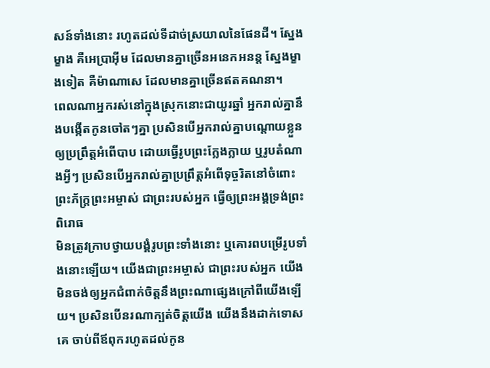សន៍ទាំងនោះ រហូតដល់ទីដាច់ស្រយាលនៃផែនដី។ ស្នែងម្ខាង គឺអេប្រាអ៊ីម ដែលមានគ្នាច្រើនអនេកអនន្ត ស្នែងម្ខាងទៀត គឺម៉ាណាសេ ដែលមានគ្នាច្រើនឥតគណនា។
ពេលណាអ្នករស់នៅក្នុងស្រុកនោះជាយូរឆ្នាំ អ្នករាល់គ្នានឹងបង្កើតកូនចៅតៗគ្នា ប្រសិនបើអ្នករាល់គ្នាបណ្ដោយខ្លួន ឲ្យប្រព្រឹត្តអំពើបាប ដោយធ្វើរូបព្រះក្លែងក្លាយ ឬរូបតំណាងអ្វីៗ ប្រសិនបើអ្នករាល់គ្នាប្រព្រឹត្តអំពើទុច្ចរិតនៅចំពោះព្រះភ័ក្ត្រព្រះអម្ចាស់ ជាព្រះរបស់អ្នក ធ្វើឲ្យព្រះអង្គទ្រង់ព្រះពិរោធ
មិនត្រូវក្រាបថ្វាយបង្គំរូបព្រះទាំងនោះ ឬគោរពបម្រើរូបទាំងនោះឡើយ។ យើងជាព្រះអម្ចាស់ ជាព្រះរបស់អ្នក យើងមិនចង់ឲ្យអ្នកជំពាក់ចិត្តនឹងព្រះណាផ្សេងក្រៅពីយើងឡើយ។ ប្រសិនបើនរណាក្បត់ចិត្តយើង យើងនឹងដាក់ទោសគេ ចាប់ពីឪពុករហូតដល់កូន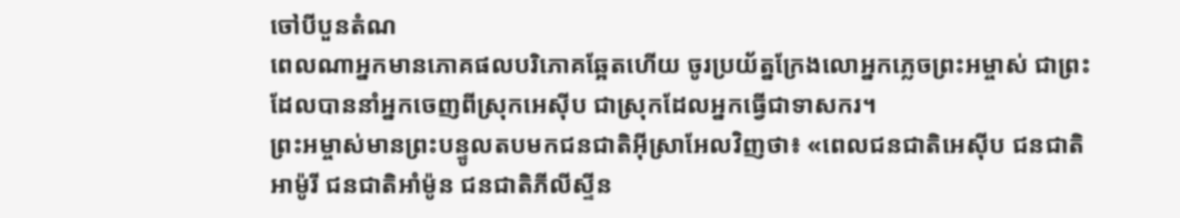ចៅបីបួនតំណ
ពេលណាអ្នកមានភោគផលបរិភោគឆ្អែតហើយ ចូរប្រយ័ត្នក្រែងលោអ្នកភ្លេចព្រះអម្ចាស់ ជាព្រះដែលបាននាំអ្នកចេញពីស្រុកអេស៊ីប ជាស្រុកដែលអ្នកធ្វើជាទាសករ។
ព្រះអម្ចាស់មានព្រះបន្ទូលតបមកជនជាតិអ៊ីស្រាអែលវិញថា៖ «ពេលជនជាតិអេស៊ីប ជនជាតិអាម៉ូរី ជនជាតិអាំម៉ូន ជនជាតិភីលីស្ទីន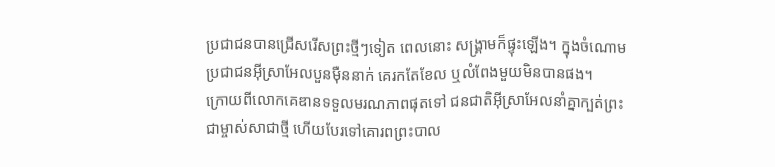ប្រជាជនបានជ្រើសរើសព្រះថ្មីៗទៀត ពេលនោះ សង្គ្រាមក៏ផ្ទុះឡើង។ ក្នុងចំណោមប្រជាជនអ៊ីស្រាអែលបួនម៉ឺននាក់ គេរកតែខែល ឬលំពែងមួយមិនបានផង។
ក្រោយពីលោកគេឌានទទួលមរណភាពផុតទៅ ជនជាតិអ៊ីស្រាអែលនាំគ្នាក្បត់ព្រះជាម្ចាស់សាជាថ្មី ហើយបែរទៅគោរពព្រះបាល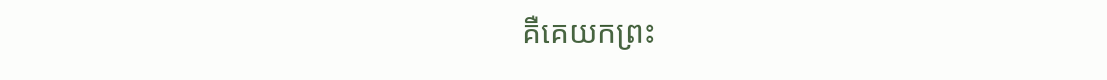គឺគេយកព្រះ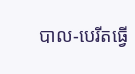បាល-បេរីតធ្វើ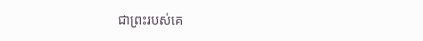ជាព្រះរបស់គេ